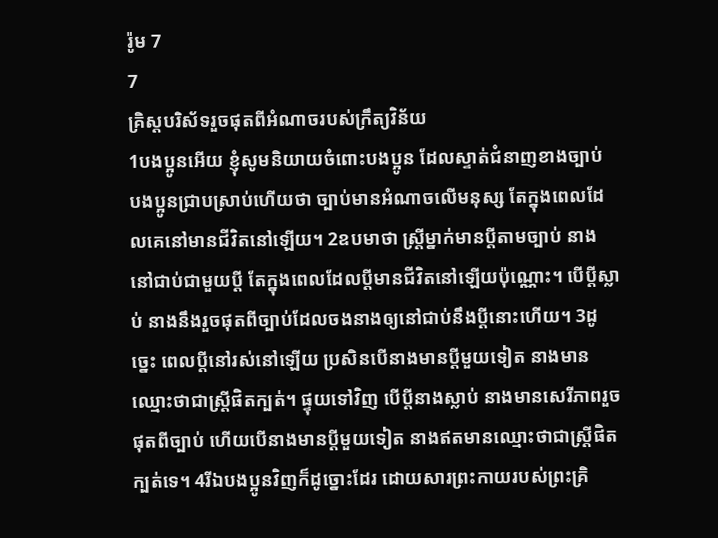រ៉ូម 7
7
គ្រិស្តបរិស័ទរួចផុតពីអំណាចរបស់ក្រឹត្យវិន័យ
1បងប្អូនអើយ ខ្ញុំសូមនិយាយចំពោះបងប្អូន ដែលស្ទាត់ជំនាញខាងច្បាប់ បងប្អូនជ្រាបស្រាប់ហើយថា ច្បាប់មានអំណាចលើមនុស្ស តែក្នុងពេលដែលគេនៅមានជីវិតនៅឡើយ។ 2ឧបមាថា ស្ត្រីម្នាក់មានប្ដីតាមច្បាប់ នាងនៅជាប់ជាមួយប្ដី តែក្នុងពេលដែលប្ដីមានជីវិតនៅឡើយប៉ុណ្ណោះ។ បើប្ដីស្លាប់ នាងនឹងរួចផុតពីច្បាប់ដែលចងនាងឲ្យនៅជាប់នឹងប្ដីនោះហើយ។ 3ដូច្នេះ ពេលប្ដីនៅរស់នៅឡើយ ប្រសិនបើនាងមានប្ដីមួយទៀត នាងមានឈ្មោះថាជាស្ត្រីផិតក្បត់។ ផ្ទុយទៅវិញ បើប្ដីនាងស្លាប់ នាងមានសេរីភាពរួចផុតពីច្បាប់ ហើយបើនាងមានប្ដីមួយទៀត នាងឥតមានឈ្មោះថាជាស្ត្រីផិតក្បត់ទេ។ 4រីឯបងប្អូនវិញក៏ដូច្នោះដែរ ដោយសារព្រះកាយរបស់ព្រះគ្រិ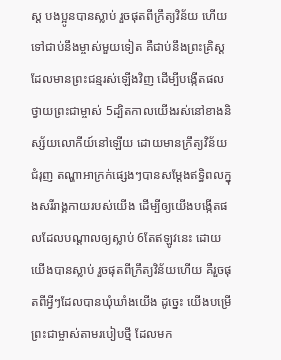ស្ត បងប្អូនបានស្លាប់ រួចផុតពីក្រឹត្យវិន័យ ហើយទៅជាប់នឹងម្ចាស់មួយទៀត គឺជាប់នឹងព្រះគ្រិស្តដែលមានព្រះជន្មរស់ឡើងវិញ ដើម្បីបង្កើតផលថ្វាយព្រះជាម្ចាស់ 5ដ្បិតកាលយើងរស់នៅខាងនិស្ស័យលោកីយ៍នៅឡើយ ដោយមានក្រឹត្យវិន័យជំរុញ តណ្ហាអាក្រក់ផ្សេងៗបានសម្តែងឥទ្ធិពលក្នុងសរីរាង្គកាយរបស់យើង ដើម្បីឲ្យយើងបង្កើតផលដែលបណ្ដាលឲ្យស្លាប់ 6តែឥឡូវនេះ ដោយយើងបានស្លាប់ រួចផុតពីក្រឹត្យវិន័យហើយ គឺរួចផុតពីអ្វីៗដែលបានឃុំឃាំងយើង ដូច្នេះ យើងបម្រើព្រះជាម្ចាស់តាមរបៀបថ្មី ដែលមក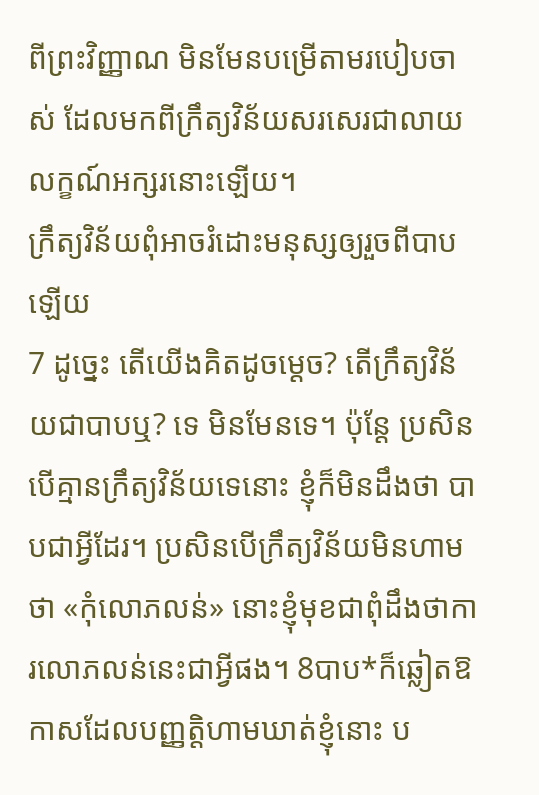ពីព្រះវិញ្ញាណ មិនមែនបម្រើតាមរបៀបចាស់ ដែលមកពីក្រឹត្យវិន័យសរសេរជាលាយលក្ខណ៍អក្សរនោះឡើយ។
ក្រឹត្យវិន័យពុំអាចរំដោះមនុស្សឲ្យរួចពីបាបឡើយ
7 ដូច្នេះ តើយើងគិតដូចម្ដេច? តើក្រឹត្យវិន័យជាបាបឬ? ទេ មិនមែនទេ។ ប៉ុន្តែ ប្រសិនបើគ្មានក្រឹត្យវិន័យទេនោះ ខ្ញុំក៏មិនដឹងថា បាបជាអ្វីដែរ។ ប្រសិនបើក្រឹត្យវិន័យមិនហាមថា «កុំលោភលន់» នោះខ្ញុំមុខជាពុំដឹងថាការលោភលន់នេះជាអ្វីផង។ 8បាប*ក៏ឆ្លៀតឱកាសដែលបញ្ញត្តិហាមឃាត់ខ្ញុំនោះ ប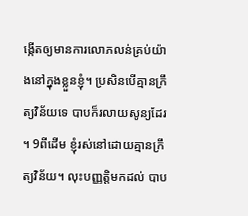ង្កើតឲ្យមានការលោភលន់គ្រប់យ៉ាងនៅក្នុងខ្លួនខ្ញុំ។ ប្រសិនបើគ្មានក្រឹត្យវិន័យទេ បាបក៏រលាយសូន្យដែរ ។ 9ពីដើម ខ្ញុំរស់នៅដោយគ្មានក្រឹត្យវិន័យ។ លុះបញ្ញត្តិមកដល់ បាប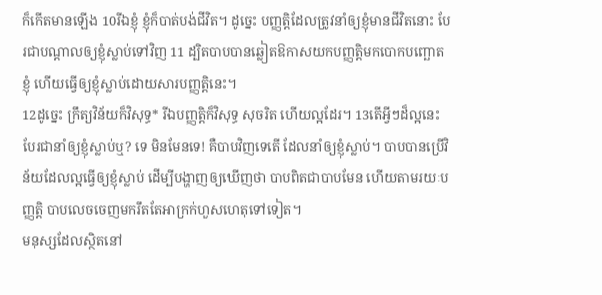ក៏កើតមានឡើង 10រីឯខ្ញុំ ខ្ញុំក៏បាត់បង់ជីវិត។ ដូច្នេះ បញ្ញត្តិដែលត្រូវនាំឲ្យខ្ញុំមានជីវិតនោះ បែរជាបណ្ដាលឲ្យខ្ញុំស្លាប់ទៅវិញ 11 ដ្បិតបាបបានឆ្លៀតឱកាសយកបញ្ញត្តិមកបោកបញ្ឆោតខ្ញុំ ហើយធ្វើឲ្យខ្ញុំស្លាប់ដោយសារបញ្ញត្តិនេះ។
12ដូច្នេះ ក្រឹត្យវិន័យក៏វិសុទ្ធ* រីឯបញ្ញត្តិក៏វិសុទ្ធ សុចរិត ហើយល្អដែរ។ 13តើអ្វីៗដ៏ល្អនេះបែរជានាំឲ្យខ្ញុំស្លាប់ឬ? ទេ មិនមែនទេ! គឺបាបវិញទេតើ ដែលនាំឲ្យខ្ញុំស្លាប់។ បាបបានប្រើវិន័យដែលល្អធ្វើឲ្យខ្ញុំស្លាប់ ដើម្បីបង្ហាញឲ្យឃើញថា បាបពិតជាបាបមែន ហើយតាមរយៈបញ្ញត្តិ បាបលេចចេញមករឹតតែអាក្រក់ហួសហេតុទៅទៀត។
មនុស្សដែលស្ថិតនៅ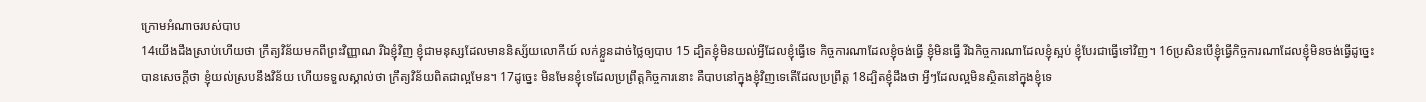ក្រោមអំណាចរបស់បាប
14យើងដឹងស្រាប់ហើយថា ក្រឹត្យវិន័យមកពីព្រះវិញ្ញាណ រីឯខ្ញុំវិញ ខ្ញុំជាមនុស្សដែលមាននិស្ស័យលោកីយ៍ លក់ខ្លួនដាច់ថ្លៃឲ្យបាប 15 ដ្បិតខ្ញុំមិនយល់អ្វីដែលខ្ញុំធ្វើទេ កិច្ចការណាដែលខ្ញុំចង់ធ្វើ ខ្ញុំមិនធ្វើ រីឯកិច្ចការណាដែលខ្ញុំស្អប់ ខ្ញុំបែរជាធ្វើទៅវិញ។ 16ប្រសិនបើខ្ញុំធ្វើកិច្ចការណាដែលខ្ញុំមិនចង់ធ្វើដូច្នេះ បានសេចក្ដីថា ខ្ញុំយល់ស្របនឹងវិន័យ ហើយទទួលស្គាល់ថា ក្រឹត្យវិន័យពិតជាល្អមែន។ 17ដូច្នេះ មិនមែនខ្ញុំទេដែលប្រព្រឹត្តកិច្ចការនោះ គឺបាបនៅក្នុងខ្ញុំវិញទេតើដែលប្រព្រឹត្ត 18ដ្បិតខ្ញុំដឹងថា អ្វីៗដែលល្អមិនស្ថិតនៅក្នុងខ្ញុំទេ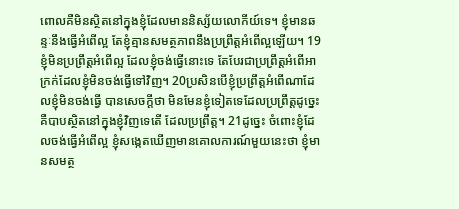ពោលគឺមិនស្ថិតនៅក្នុងខ្ញុំដែលមាននិស្ស័យលោកីយ៍ទេ។ ខ្ញុំមានឆន្ទៈនឹងធ្វើអំពើល្អ តែខ្ញុំគ្មានសមត្ថភាពនឹងប្រព្រឹត្តអំពើល្អឡើយ។ 19ខ្ញុំមិនប្រព្រឹត្តអំពើល្អ ដែលខ្ញុំចង់ធ្វើនោះទេ តែបែរជាប្រព្រឹត្តអំពើអាក្រក់ដែលខ្ញុំមិនចង់ធ្វើទៅវិញ។ 20ប្រសិនបើខ្ញុំប្រព្រឹត្តអំពើណាដែលខ្ញុំមិនចង់ធ្វើ បានសេចក្ដីថា មិនមែនខ្ញុំទៀតទេដែលប្រព្រឹត្តដូច្នេះ គឺបាបស្ថិតនៅក្នុងខ្ញុំវិញទេតើ ដែលប្រព្រឹត្ត។ 21ដូច្នេះ ចំពោះខ្ញុំដែលចង់ធ្វើអំពើល្អ ខ្ញុំសង្កេតឃើញមានគោលការណ៍មួយនេះថា ខ្ញុំមានសមត្ថ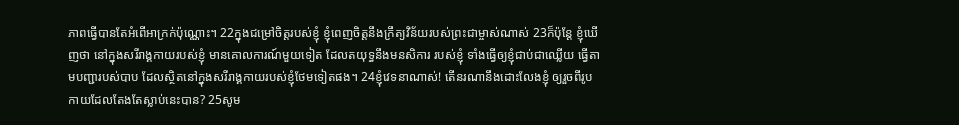ភាពធ្វើបានតែអំពើអាក្រក់ប៉ុណ្ណោះ។ 22ក្នុងជម្រៅចិត្តរបស់ខ្ញុំ ខ្ញុំពេញចិត្តនឹងក្រឹត្យវិន័យរបស់ព្រះជាម្ចាស់ណាស់ 23ក៏ប៉ុន្តែ ខ្ញុំឃើញថា នៅក្នុងសរីរាង្គកាយរបស់ខ្ញុំ មានគោលការណ៍មួយទៀត ដែលតយុទ្ធនឹងមនសិការ របស់ខ្ញុំ ទាំងធ្វើឲ្យខ្ញុំជាប់ជាឈ្លើយ ធ្វើតាមបញ្ជារបស់បាប ដែលស្ថិតនៅក្នុងសរីរាង្គកាយរបស់ខ្ញុំថែមទៀតផង។ 24ខ្ញុំវេទនាណាស់! តើនរណានឹងដោះលែងខ្ញុំ ឲ្យរួចពីរូបកាយដែលតែងតែស្លាប់នេះបាន? 25សូម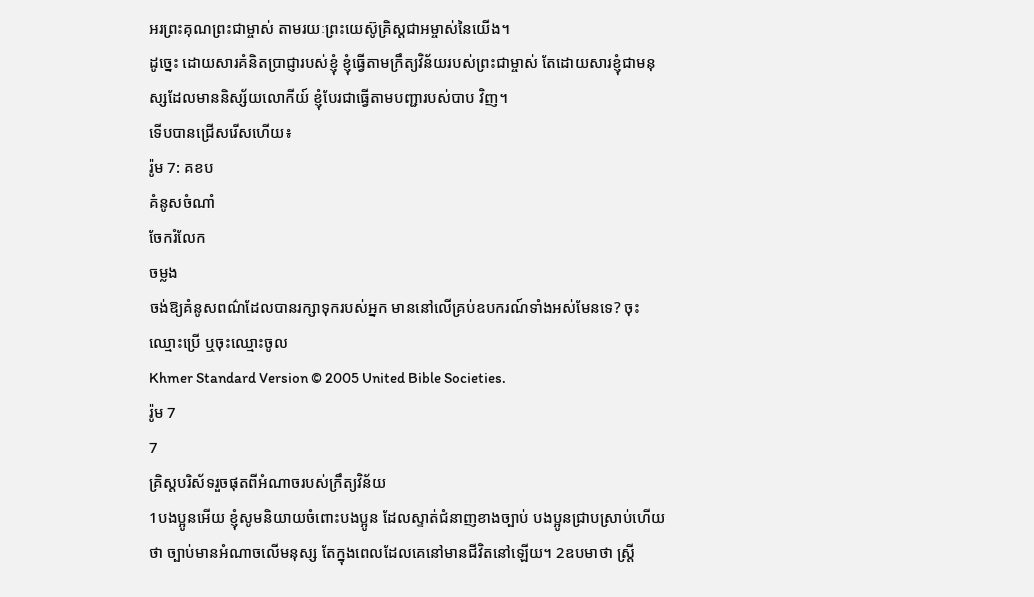អរព្រះគុណព្រះជាម្ចាស់ តាមរយៈព្រះយេស៊ូគ្រិស្តជាអម្ចាស់នៃយើង។
ដូច្នេះ ដោយសារគំនិតប្រាជ្ញារបស់ខ្ញុំ ខ្ញុំធ្វើតាមក្រឹត្យវិន័យរបស់ព្រះជាម្ចាស់ តែដោយសារខ្ញុំជាមនុស្សដែលមាននិស្ស័យលោកីយ៍ ខ្ញុំបែរជាធ្វើតាមបញ្ជារបស់បាប វិញ។
ទើបបានជ្រើសរើសហើយ៖
រ៉ូម 7: គខប
គំនូសចំណាំ
ចែករំលែក
ចម្លង
ចង់ឱ្យគំនូសពណ៌ដែលបានរក្សាទុករបស់អ្នក មាននៅលើគ្រប់ឧបករណ៍ទាំងអស់មែនទេ? ចុះឈ្មោះប្រើ ឬចុះឈ្មោះចូល
Khmer Standard Version © 2005 United Bible Societies.
រ៉ូម 7
7
គ្រិស្តបរិស័ទរួចផុតពីអំណាចរបស់ក្រឹត្យវិន័យ
1បងប្អូនអើយ ខ្ញុំសូមនិយាយចំពោះបងប្អូន ដែលស្ទាត់ជំនាញខាងច្បាប់ បងប្អូនជ្រាបស្រាប់ហើយថា ច្បាប់មានអំណាចលើមនុស្ស តែក្នុងពេលដែលគេនៅមានជីវិតនៅឡើយ។ 2ឧបមាថា ស្ត្រី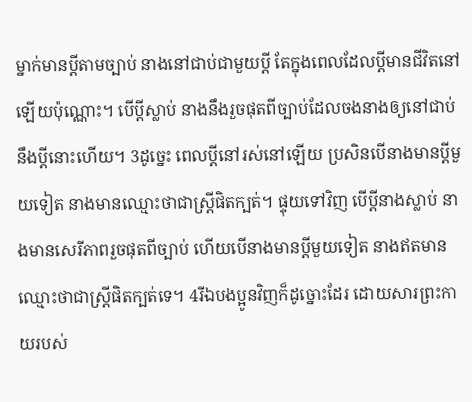ម្នាក់មានប្ដីតាមច្បាប់ នាងនៅជាប់ជាមួយប្ដី តែក្នុងពេលដែលប្ដីមានជីវិតនៅឡើយប៉ុណ្ណោះ។ បើប្ដីស្លាប់ នាងនឹងរួចផុតពីច្បាប់ដែលចងនាងឲ្យនៅជាប់នឹងប្ដីនោះហើយ។ 3ដូច្នេះ ពេលប្ដីនៅរស់នៅឡើយ ប្រសិនបើនាងមានប្ដីមួយទៀត នាងមានឈ្មោះថាជាស្ត្រីផិតក្បត់។ ផ្ទុយទៅវិញ បើប្ដីនាងស្លាប់ នាងមានសេរីភាពរួចផុតពីច្បាប់ ហើយបើនាងមានប្ដីមួយទៀត នាងឥតមានឈ្មោះថាជាស្ត្រីផិតក្បត់ទេ។ 4រីឯបងប្អូនវិញក៏ដូច្នោះដែរ ដោយសារព្រះកាយរបស់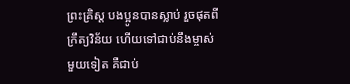ព្រះគ្រិស្ត បងប្អូនបានស្លាប់ រួចផុតពីក្រឹត្យវិន័យ ហើយទៅជាប់នឹងម្ចាស់មួយទៀត គឺជាប់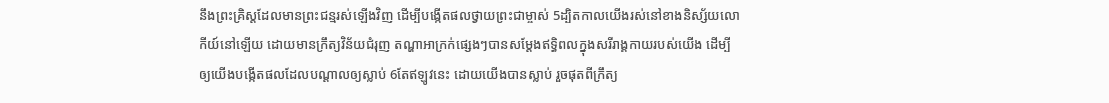នឹងព្រះគ្រិស្តដែលមានព្រះជន្មរស់ឡើងវិញ ដើម្បីបង្កើតផលថ្វាយព្រះជាម្ចាស់ 5ដ្បិតកាលយើងរស់នៅខាងនិស្ស័យលោកីយ៍នៅឡើយ ដោយមានក្រឹត្យវិន័យជំរុញ តណ្ហាអាក្រក់ផ្សេងៗបានសម្តែងឥទ្ធិពលក្នុងសរីរាង្គកាយរបស់យើង ដើម្បីឲ្យយើងបង្កើតផលដែលបណ្ដាលឲ្យស្លាប់ 6តែឥឡូវនេះ ដោយយើងបានស្លាប់ រួចផុតពីក្រឹត្យ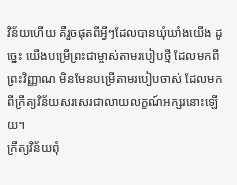វិន័យហើយ គឺរួចផុតពីអ្វីៗដែលបានឃុំឃាំងយើង ដូច្នេះ យើងបម្រើព្រះជាម្ចាស់តាមរបៀបថ្មី ដែលមកពីព្រះវិញ្ញាណ មិនមែនបម្រើតាមរបៀបចាស់ ដែលមកពីក្រឹត្យវិន័យសរសេរជាលាយលក្ខណ៍អក្សរនោះឡើយ។
ក្រឹត្យវិន័យពុំ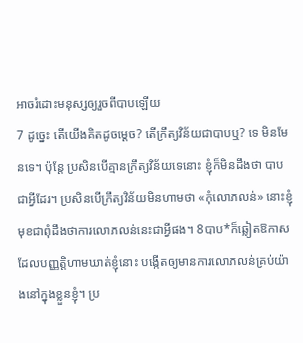អាចរំដោះមនុស្សឲ្យរួចពីបាបឡើយ
7 ដូច្នេះ តើយើងគិតដូចម្ដេច? តើក្រឹត្យវិន័យជាបាបឬ? ទេ មិនមែនទេ។ ប៉ុន្តែ ប្រសិនបើគ្មានក្រឹត្យវិន័យទេនោះ ខ្ញុំក៏មិនដឹងថា បាបជាអ្វីដែរ។ ប្រសិនបើក្រឹត្យវិន័យមិនហាមថា «កុំលោភលន់» នោះខ្ញុំមុខជាពុំដឹងថាការលោភលន់នេះជាអ្វីផង។ 8បាប*ក៏ឆ្លៀតឱកាសដែលបញ្ញត្តិហាមឃាត់ខ្ញុំនោះ បង្កើតឲ្យមានការលោភលន់គ្រប់យ៉ាងនៅក្នុងខ្លួនខ្ញុំ។ ប្រ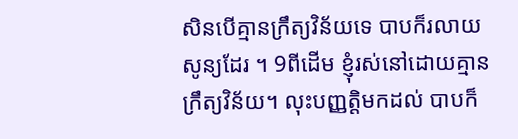សិនបើគ្មានក្រឹត្យវិន័យទេ បាបក៏រលាយសូន្យដែរ ។ 9ពីដើម ខ្ញុំរស់នៅដោយគ្មានក្រឹត្យវិន័យ។ លុះបញ្ញត្តិមកដល់ បាបក៏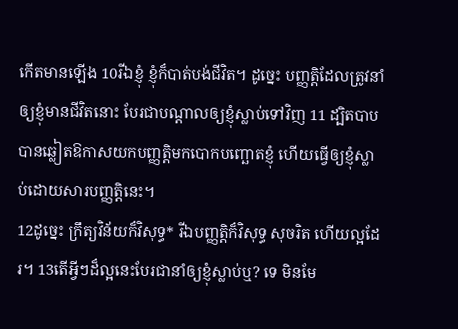កើតមានឡើង 10រីឯខ្ញុំ ខ្ញុំក៏បាត់បង់ជីវិត។ ដូច្នេះ បញ្ញត្តិដែលត្រូវនាំឲ្យខ្ញុំមានជីវិតនោះ បែរជាបណ្ដាលឲ្យខ្ញុំស្លាប់ទៅវិញ 11 ដ្បិតបាបបានឆ្លៀតឱកាសយកបញ្ញត្តិមកបោកបញ្ឆោតខ្ញុំ ហើយធ្វើឲ្យខ្ញុំស្លាប់ដោយសារបញ្ញត្តិនេះ។
12ដូច្នេះ ក្រឹត្យវិន័យក៏វិសុទ្ធ* រីឯបញ្ញត្តិក៏វិសុទ្ធ សុចរិត ហើយល្អដែរ។ 13តើអ្វីៗដ៏ល្អនេះបែរជានាំឲ្យខ្ញុំស្លាប់ឬ? ទេ មិនមែ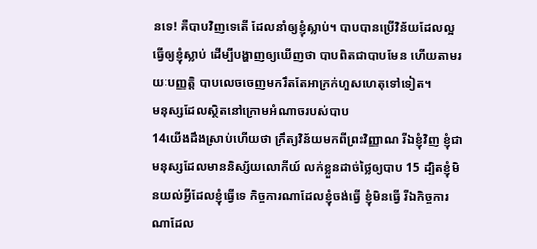នទេ! គឺបាបវិញទេតើ ដែលនាំឲ្យខ្ញុំស្លាប់។ បាបបានប្រើវិន័យដែលល្អធ្វើឲ្យខ្ញុំស្លាប់ ដើម្បីបង្ហាញឲ្យឃើញថា បាបពិតជាបាបមែន ហើយតាមរយៈបញ្ញត្តិ បាបលេចចេញមករឹតតែអាក្រក់ហួសហេតុទៅទៀត។
មនុស្សដែលស្ថិតនៅក្រោមអំណាចរបស់បាប
14យើងដឹងស្រាប់ហើយថា ក្រឹត្យវិន័យមកពីព្រះវិញ្ញាណ រីឯខ្ញុំវិញ ខ្ញុំជាមនុស្សដែលមាននិស្ស័យលោកីយ៍ លក់ខ្លួនដាច់ថ្លៃឲ្យបាប 15 ដ្បិតខ្ញុំមិនយល់អ្វីដែលខ្ញុំធ្វើទេ កិច្ចការណាដែលខ្ញុំចង់ធ្វើ ខ្ញុំមិនធ្វើ រីឯកិច្ចការណាដែល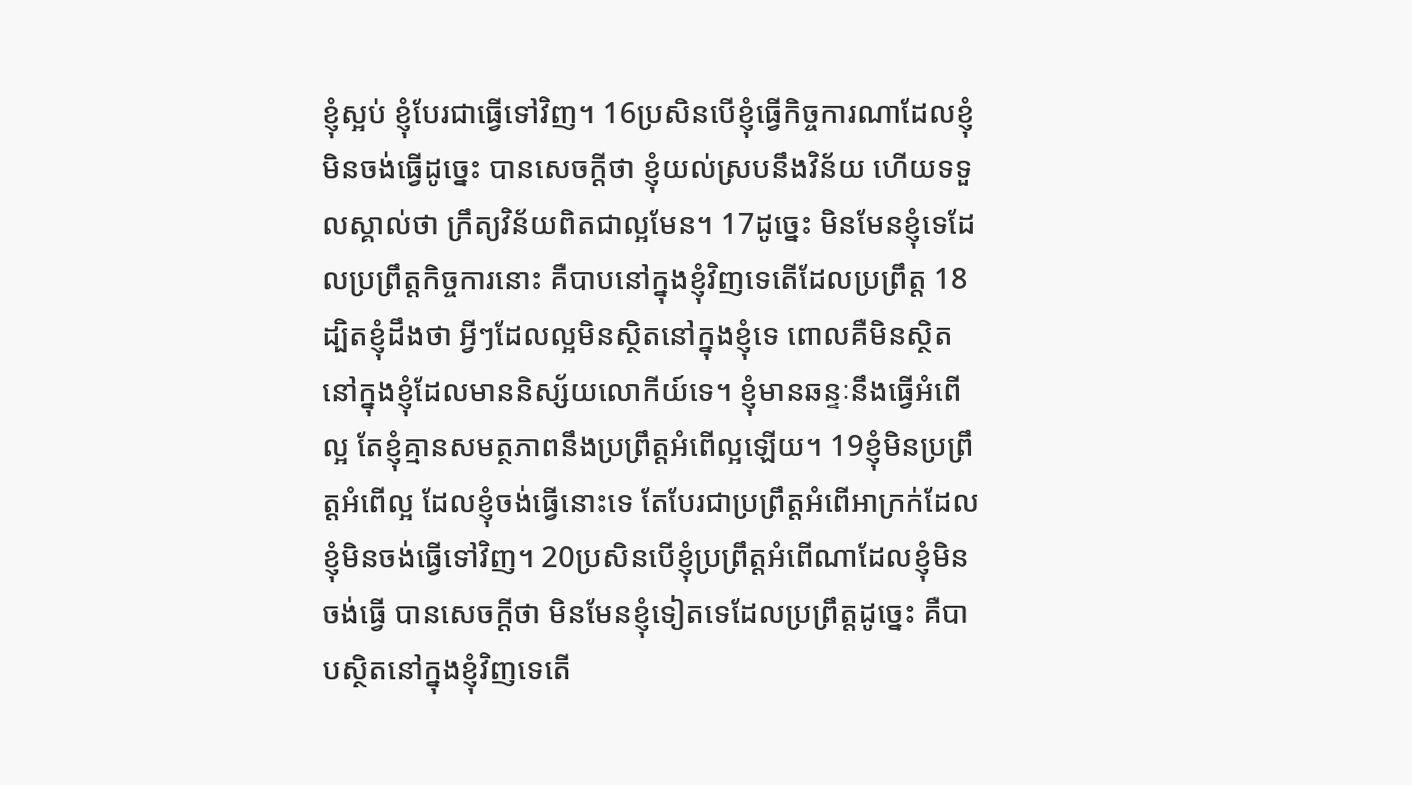ខ្ញុំស្អប់ ខ្ញុំបែរជាធ្វើទៅវិញ។ 16ប្រសិនបើខ្ញុំធ្វើកិច្ចការណាដែលខ្ញុំមិនចង់ធ្វើដូច្នេះ បានសេចក្ដីថា ខ្ញុំយល់ស្របនឹងវិន័យ ហើយទទួលស្គាល់ថា ក្រឹត្យវិន័យពិតជាល្អមែន។ 17ដូច្នេះ មិនមែនខ្ញុំទេដែលប្រព្រឹត្តកិច្ចការនោះ គឺបាបនៅក្នុងខ្ញុំវិញទេតើដែលប្រព្រឹត្ត 18ដ្បិតខ្ញុំដឹងថា អ្វីៗដែលល្អមិនស្ថិតនៅក្នុងខ្ញុំទេ ពោលគឺមិនស្ថិតនៅក្នុងខ្ញុំដែលមាននិស្ស័យលោកីយ៍ទេ។ ខ្ញុំមានឆន្ទៈនឹងធ្វើអំពើល្អ តែខ្ញុំគ្មានសមត្ថភាពនឹងប្រព្រឹត្តអំពើល្អឡើយ។ 19ខ្ញុំមិនប្រព្រឹត្តអំពើល្អ ដែលខ្ញុំចង់ធ្វើនោះទេ តែបែរជាប្រព្រឹត្តអំពើអាក្រក់ដែលខ្ញុំមិនចង់ធ្វើទៅវិញ។ 20ប្រសិនបើខ្ញុំប្រព្រឹត្តអំពើណាដែលខ្ញុំមិនចង់ធ្វើ បានសេចក្ដីថា មិនមែនខ្ញុំទៀតទេដែលប្រព្រឹត្តដូច្នេះ គឺបាបស្ថិតនៅក្នុងខ្ញុំវិញទេតើ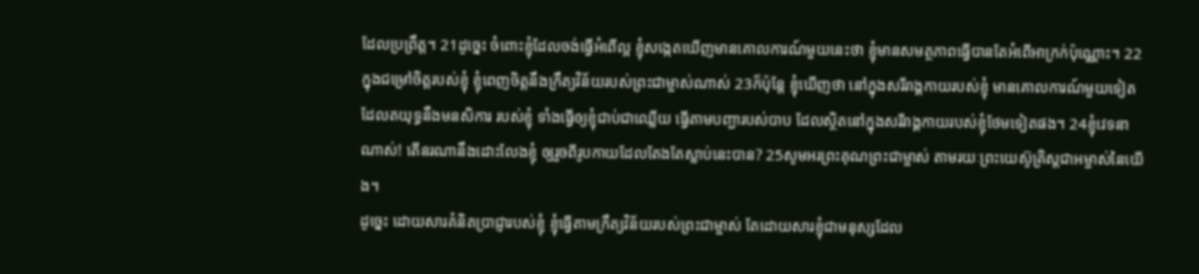ដែលប្រព្រឹត្ត។ 21ដូច្នេះ ចំពោះខ្ញុំដែលចង់ធ្វើអំពើល្អ ខ្ញុំសង្កេតឃើញមានគោលការណ៍មួយនេះថា ខ្ញុំមានសមត្ថភាពធ្វើបានតែអំពើអាក្រក់ប៉ុណ្ណោះ។ 22ក្នុងជម្រៅចិត្តរបស់ខ្ញុំ ខ្ញុំពេញចិត្តនឹងក្រឹត្យវិន័យរបស់ព្រះជាម្ចាស់ណាស់ 23ក៏ប៉ុន្តែ ខ្ញុំឃើញថា នៅក្នុងសរីរាង្គកាយរបស់ខ្ញុំ មានគោលការណ៍មួយទៀត ដែលតយុទ្ធនឹងមនសិការ របស់ខ្ញុំ ទាំងធ្វើឲ្យខ្ញុំជាប់ជាឈ្លើយ ធ្វើតាមបញ្ជារបស់បាប ដែលស្ថិតនៅក្នុងសរីរាង្គកាយរបស់ខ្ញុំថែមទៀតផង។ 24ខ្ញុំវេទនាណាស់! តើនរណានឹងដោះលែងខ្ញុំ ឲ្យរួចពីរូបកាយដែលតែងតែស្លាប់នេះបាន? 25សូមអរព្រះគុណព្រះជាម្ចាស់ តាមរយៈព្រះយេស៊ូគ្រិស្តជាអម្ចាស់នៃយើង។
ដូច្នេះ ដោយសារគំនិតប្រាជ្ញារបស់ខ្ញុំ ខ្ញុំធ្វើតាមក្រឹត្យវិន័យរបស់ព្រះជាម្ចាស់ តែដោយសារខ្ញុំជាមនុស្សដែល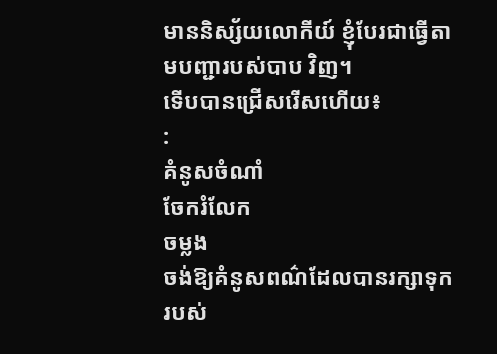មាននិស្ស័យលោកីយ៍ ខ្ញុំបែរជាធ្វើតាមបញ្ជារបស់បាប វិញ។
ទើបបានជ្រើសរើសហើយ៖
:
គំនូសចំណាំ
ចែករំលែក
ចម្លង
ចង់ឱ្យគំនូសពណ៌ដែលបានរក្សាទុករបស់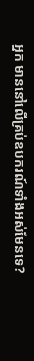អ្នក មាននៅលើគ្រប់ឧបករណ៍ទាំងអស់មែនទេ?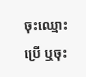ចុះឈ្មោះប្រើ ឬចុះ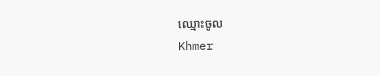ឈ្មោះចូល
Khmer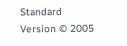Standard Version © 2005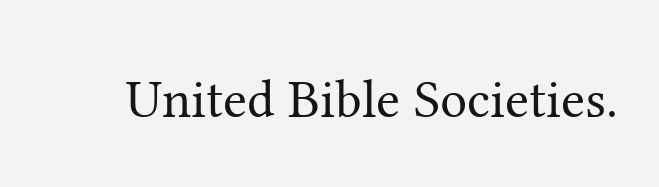United Bible Societies.